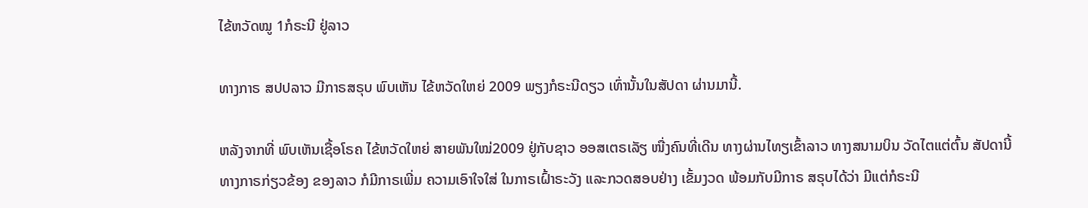ໄຂ້ຫວັດໝູ 1ກໍຣະນີ ຢູ່ລາວ

ທາງກາຣ ສປປລາວ ມີກາຣສຣຸບ ພົບເຫັນ ໄຂ້ຫວັດໃຫຍ່ 2009 ພຽງກໍຣະນີດຽວ ເທົ່ານັ້ນໃນສັປດາ ຜ່ານມານີ້.

ຫລັງຈາກທີ່ ພົບເຫັນເຊື້ອໂຣຄ ໄຂ້ຫວັດໃຫຍ່ ສາຍພັນໃໝ່2009 ຢູ່ກັບຊາວ ອອສເຕຣເລັຽ ໜື່ງຄົນທີ່ເດີນ ທາງຜ່ານໄທຽເຂົ້າລາວ ທາງສນາມບິນ ວັດໄຕແຕ່ຕົ້ນ ສັປດານີ້ ທາງກາຣກ່ຽວຂ້ອງ ຂອງລາວ ກໍມີກາຣເພີ່ມ ຄວາມເອົາໃຈໃສ່ ໃນກາຣເຝົ້າຣະວັງ ແລະກວດສອບຢ່າງ ເຂັ້ມງວດ ພ້ອມກັບມີກາຣ ສຣຸບໄດ້ວ່າ ມີແຕ່ກໍຣະນີ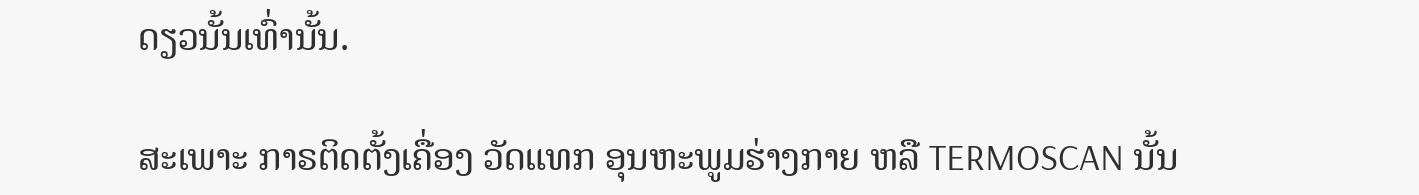ດຽວນັ້ນເທົ່ານັ້ນ.

ສະເພາະ ກາຣຕິດຕັ້ງເຄື່ອງ ວັດແທກ ອຸນຫະພູມຮ່າງກາຍ ຫລື TERMOSCAN ນັ້ນ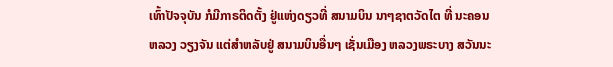ເທົ້າປັຈຈຸບັນ ກໍມີກາຣຕິດຕັ້ງ ຢູ່ແຫ່ງດຽວທີ່ ສນາມບິນ ນາໆຊາຕວັດໄຕ ທີ່ ນະຄອນຫລວງ ວຽງຈັນ ແຕ່ສຳຫລັບຢູ່ ສນາມບິນອື່ນໆ ເຊັ່ນເມືອງ ຫລວງພຣະບາງ ສວັນນະ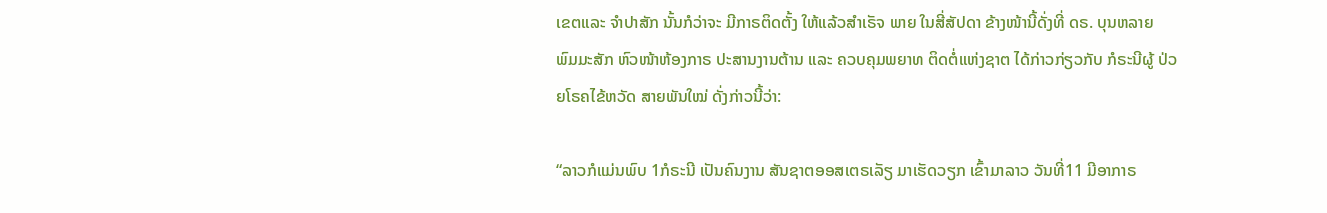ເຂຕແລະ ຈຳປາສັກ ນັ້ນກໍວ່າຈະ ມີກາຣຕິດຕັ້ງ ໃຫ້ແລ້ວສຳເຣັຈ ພາຍ ໃນສີ່ສັປດາ ຂ້າງໜ້ານີ້ດັ່ງທີ່ ດຣ. ບຸນຫລາຍ ພົມມະສັກ ຫົວໜ້າຫ້ອງກາຣ ປະສານງານຕ້ານ ແລະ ຄວບຄຸມພຍາທ ຕິດຕໍ່ແຫ່ງຊາຕ ໄດ້ກ່າວກ່ຽວກັບ ກໍຣະນີຜູ້ ປ່ວຍໂຣຄໄຂ້ຫວັດ ສາຍພັນໃໝ່ ດັ່ງກ່າວນີ້ວ່າ:

“ລາວກໍແມ່ນພົບ 1ກໍຣະນີ ເປັນຄົນງານ ສັນຊາຕອອສເຕຣເລັຽ ມາເຮັດວຽກ ເຂົ້າມາລາວ ວັນທີ່11 ມີອາກາຣ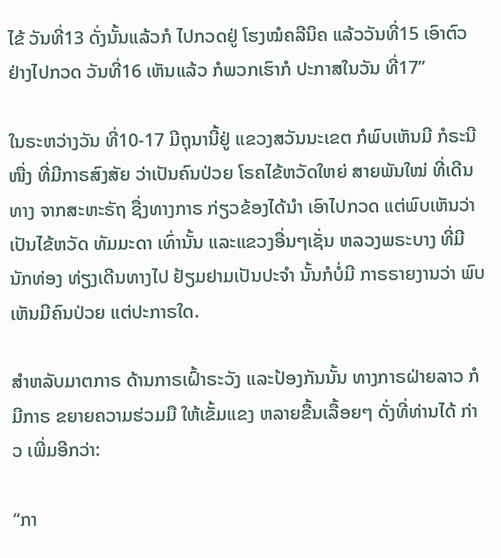ໄຂ້ ວັນທີ່13 ດັ່ງນັ້ນແລ້ວກໍ ໄປກວດຢູ່ ໂຮງໝໍຄລີນິຄ ແລ້ວວັນທີ່15 ເອົາຕົວຢ່າງໄປກວດ ວັນທີ່16 ເຫັນແລ້ວ ກໍພວກເຮົາກໍ ປະກາສໃນວັນ ທີ່17”

ໃນຣະຫວ່າງວັນ ທີ່10-17 ມີຖຸນານີ້ຢູ່ ແຂວງສວັນນະເຂຕ ກໍພົບເຫັນມີ ກໍຣະນີໜື່ງ ທີ່ມີກາຣສົງສັຍ ວ່າເປັນຄົນປ່ວຍ ໂຣຄໄຂ້ຫວັດໃຫຍ່ ສາຍພັນໃໝ່ ທີ່ເດີນທາງ ຈາກສະຫະຣັຖ ຊື່ງທາງກາຣ ກ່ຽວຂ້ອງໄດ້ນຳ ເອົາໄປກວດ ແຕ່ພົບເຫັນວ່າ ເປັນໄຂ້ຫວັດ ທັມມະດາ ເທົ່ານັ້ນ ແລະແຂວງອື່ນໆເຊັ່ນ ຫລວງພຣະບາງ ທີ່ມີນັກທ່ອງ ທ່ຽງເດີນທາງໄປ ຢ້ຽມຢາມເປັນປະຈຳ ນັ້ນກໍບໍ່ມີ ກາຣຣາຍງານວ່າ ພົບເຫັນມີຄົນປ່ວຍ ແຕ່ປະກາຣໃດ.

ສຳຫລັບມາຕກາຣ ດ້ານກາຣເຝົ້າຣະວັງ ແລະປ້ອງກັນນັ້ນ ທາງກາຣຝ່າຍລາວ ກໍມີກາຣ ຂຍາຍຄວາມຮ່ວມມື ໃຫ້ເຂັ້ມແຂງ ຫລາຍຂື້ນເລື້ອຍໆ ດັ່ງທີ່ທ່ານໄດ້ ກ່າວ ເພີ່ມອີກວ່າ:

“ກາ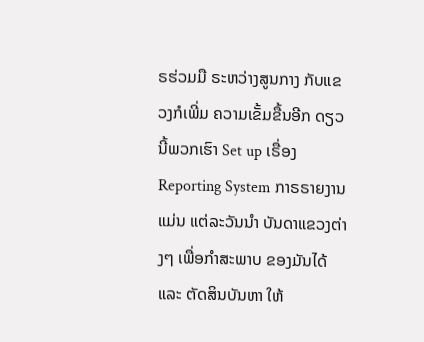ຣຮ່ວມມື ຣະຫວ່າງສູນກາງ ກັບແຂວງກໍເພີ່ມ ຄວາມເຂັ້ມຂື້ນອີກ ດຽວນີ້ພວກເຮົາ Set up ເຣື່ອງ Reporting System ກາຣຣາຍງານແມ່ນ ແຕ່ລະວັນນຳ ບັນດາແຂວງຕ່າງໆ ເພື່ອກຳສະພາບ ຂອງມັນໄດ້ແລະ ຕັດສິນບັນຫາ ໃຫ້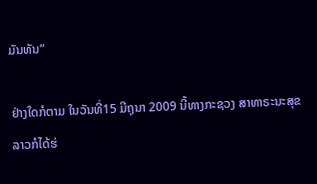ມັນທັນ”

ຢ່າງໃດກໍຕາມ ໃນວັນທີ່15 ມີຖຸນາ 2009 ນີ້ທາງກະຊວງ ສາທາຣະນະສຸຂ ລາວກໍໄດ້ຮ່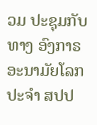ວມ ປະຊຸມກັບທາງ ອົງກາຣ ອະນາມັຍໂລກ ປະຈຳ ສປປ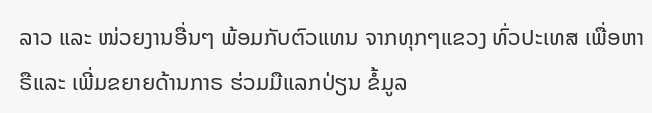ລາວ ແລະ ໜ່ວຍງານອື່ນໆ ພ້ອມກັບຕົວແທນ ຈາກທຸກໆແຂວງ ທົ່ວປະເທສ ເພື່ອຫາຣືແລະ ເພີ່ມຂຍາຍດ້ານກາຣ ຮ່ວມມືແລກປ່ຽນ ຂໍ້ມູລ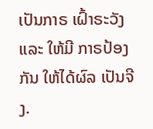ເປັນກາຣ ເຝົ້າຣະວັງແລະ ໃຫ້ມີ ກາຣປ້ອງກັນ ໃຫ້ໄດ້ຜົລ ເປັນຈີງ.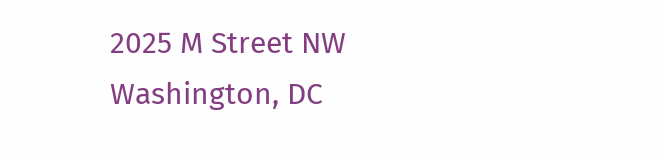2025 M Street NW
Washington, DC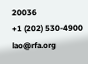20036
+1 (202) 530-4900
lao@rfa.org